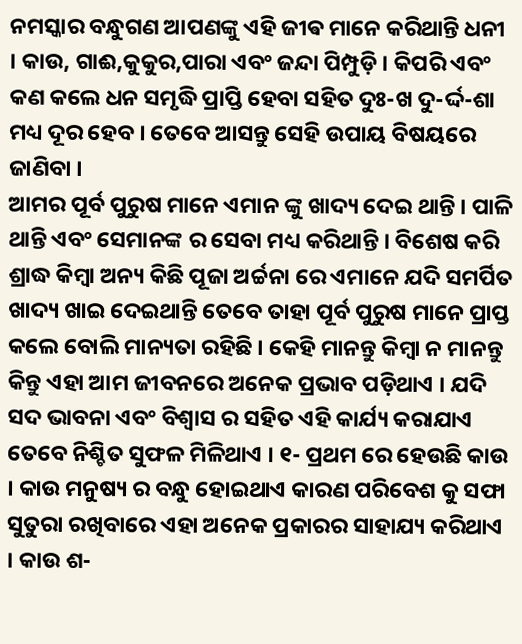ନମସ୍କାର ବନ୍ଧୁଗଣ ଆପଣଙ୍କୁ ଏହି ଜୀଵ ମାନେ କରିଥାନ୍ତି ଧନୀ । କାଉ, ଗାଈ,କୁକୁର,ପାରା ଏବଂ ଜନ୍ଦା ପିମ୍ପୁଡ଼ି । କିପରି ଏବଂ କଣ କଲେ ଧନ ସମୃଦ୍ଧି ପ୍ରାପ୍ତି ହେବା ସହିତ ଦୁଃ-ଖ ଦୁ-ର୍ଦ୍ଦ-ଶା ମଧ୍ୟ ଦୂର ହେବ । ତେବେ ଆସନ୍ତୁ ସେହି ଉପାୟ ବିଷୟରେ ଜାଣିବା ।
ଆମର ପୂର୍ବ ପୁରୁଷ ମାନେ ଏମାନ ଙ୍କୁ ଖାଦ୍ୟ ଦେଇ ଥାନ୍ତି । ପାଳି ଥାନ୍ତି ଏବଂ ସେମାନଙ୍କ ର ସେବା ମଧ୍ୟ କରିଥାନ୍ତି । ବିଶେଷ କରି ଶ୍ରାଦ୍ଧ କିମ୍ବା ଅନ୍ୟ କିଛି ପୂଜା ଅର୍ଚ୍ଚନା ରେ ଏମାନେ ଯଦି ସମର୍ପିତ ଖାଦ୍ୟ ଖାଇ ଦେଇଥାନ୍ତି ତେବେ ତାହା ପୂର୍ବ ପୁରୁଷ ମାନେ ପ୍ରାପ୍ତ କଲେ ବୋଲି ମାନ୍ୟତା ରହିଛି । କେହି ମାନନ୍ତୁ କିମ୍ବା ନ ମାନନ୍ତୁ କିନ୍ତୁ ଏହା ଆମ ଜୀବନରେ ଅନେକ ପ୍ରଭାବ ପଡ଼ିଥାଏ । ଯଦି ସଦ ଭାବନା ଏବଂ ବିଶ୍ୱାସ ର ସହିତ ଏହି କାର୍ଯ୍ୟ କରାଯାଏ ତେବେ ନିଶ୍ଚିତ ସୁଫଳ ମିଳିଥାଏ । ୧- ପ୍ରଥମ ରେ ହେଉଛି କାଉ । କାଉ ମନୁଷ୍ୟ ର ବନ୍ଧୁ ହୋଇଥାଏ କାରଣ ପରିବେଶ କୁ ସଫା ସୁତୁରା ରଖିବାରେ ଏହା ଅନେକ ପ୍ରକାରର ସାହାଯ୍ୟ କରିଥାଏ । କାଉ ଶ-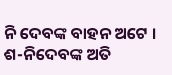ନି ଦେବଙ୍କ ବାହନ ଅଟେ । ଶ-ନିଦେବଙ୍କ ଅତି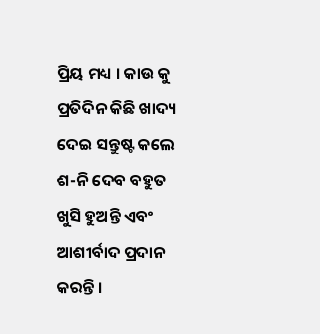ପ୍ରିୟ ମଧ୍ୟ । କାଉ କୁ ପ୍ରତିଦିନ କିଛି ଖାଦ୍ୟ ଦେଇ ସନ୍ତୁଷ୍ଟ କଲେ ଶ-ନି ଦେବ ବହୁତ ଖୁସି ହୁଅନ୍ତି ଏବଂ ଆଶୀର୍ବାଦ ପ୍ରଦାନ କରନ୍ତି ।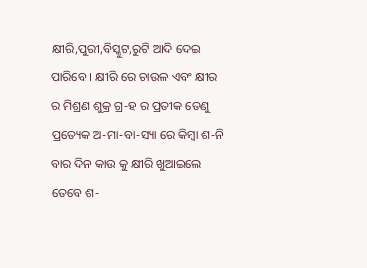କ୍ଷୀରି,ପୁରୀ,ବିସ୍କୁଟ,ରୁଟି ଆଦି ଦେଇ ପାରିବେ । କ୍ଷୀରି ରେ ଚାଉଳ ଏବଂ କ୍ଷୀର ର ମିଶ୍ରଣ ଶୁକ୍ର ଗ୍ର-ହ ର ପ୍ରତୀକ ତେଣୁ ପ୍ରତ୍ୟେକ ଅ-ମା-ବା-ସ୍ୟା ରେ କିମ୍ବା ଶ-ନି ବାର ଦିନ କାଉ କୁ କ୍ଷୀରି ଖୁଆଇଲେ ତେବେ ଶ-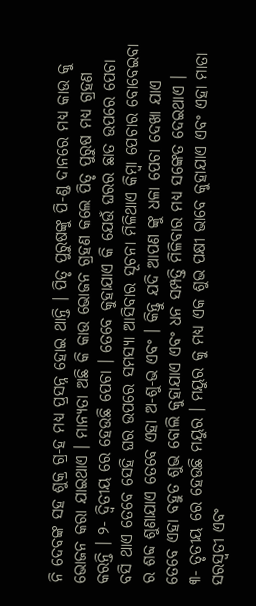ନି ଦେବଙ୍କ ସହ ଶୁକ୍ର ଗ୍ର-ହ ମଧ୍ୟ ପ୍ରସନ୍ନ ହୋଇ ଥାନ୍ତି । ପିତୃ ପୁରୁଷଙ୍କୁ ପି-ଣ୍ଡ ଦାନରେ ମଧ୍ୟ କାଉ କୁ ଭୋଜନ କରା ଯାଇଥାଏ । ମାନ୍ୟତା ଅଛି କି କାଉ ଭୋଜନ ଗ୍ରହଣ କଲେ ପିତୃ ପୁରୁଷ ମଧ୍ୟ ଗ୍ରହଣ କରନ୍ତି । ୨- ଦ୍ଵିତୀୟ ରେ ହେଉଛି ପେଚା । ତେବେ କୁହାଯାଏ କି ଯେଉଁ ଘରର ଛାତ ଉପରେ ପେଚା ବସି ଥାଏ ତେବେ ସେହି ଘର ଉପରେ ସମସ୍ୟା ଆସିବାର ସୂଚନା ମିଳିଥାଏ କିମ୍ବା ପେଚାର ବୋବେଇବା ର ଶବ୍ଦ ଶୁଣାଯାଏ ତେବେ ଏହା ଅ-ଶୁ-ଭ ଏବଂ । କିନ୍ତୁ ଯଦି ଆପଣ ଙ୍କୁ ଧଳା ପେଚା ଦେଖା ଯାଏ ତେବେ ଏହା ବହୁତ ଶୁଭ ବୋଲି କୁହାଯାଏ ଏବଂ ଧନ ସମ୍ପତ୍ତି ମିଳିବାର ମଧ୍ୟ ସଙ୍କେତ ଦେଇଥାଏ ।
୩- ତୃତୀୟ ରେ ହେଉଛି ମୟୁର । ମୟୁର କୁ ମଧ୍ୟ ଏକ ଶୁଭ ପକ୍ଷୀ ଭାବେ କୁହାଯାଏ ଏବଂ ଏହା ମାତା ସରସ୍ୱତୀ ଏବଂ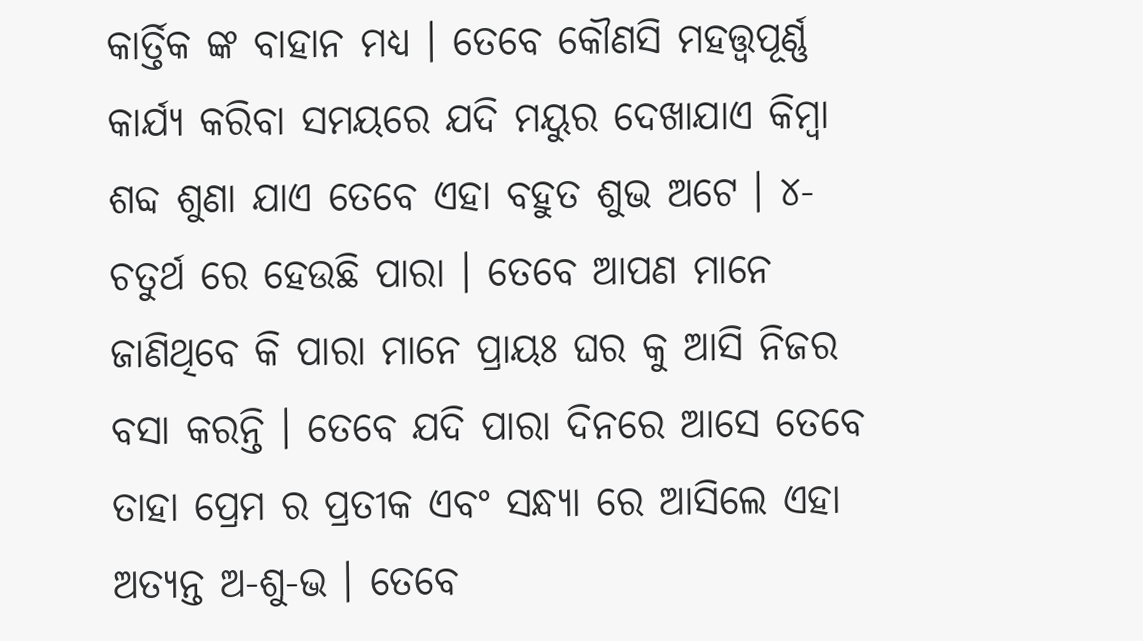କାର୍ତ୍ତିକ ଙ୍କ ବାହାନ ମଧ୍ୟ । ତେବେ କୌଣସି ମହତ୍ତ୍ୱପୂର୍ଣ୍ଣ କାର୍ଯ୍ୟ କରିବା ସମୟରେ ଯଦି ମୟୁର ଦେଖାଯାଏ କିମ୍ବା ଶବ୍ଦ ଶୁଣା ଯାଏ ତେବେ ଏହା ବହୁତ ଶୁଭ ଅଟେ । ୪- ଚତୁର୍ଥ ରେ ହେଉଛି ପାରା । ତେବେ ଆପଣ ମାନେ ଜାଣିଥିବେ କି ପାରା ମାନେ ପ୍ରାୟଃ ଘର କୁ ଆସି ନିଜର ବସା କରନ୍ତି । ତେବେ ଯଦି ପାରା ଦିନରେ ଆସେ ତେବେ ତାହା ପ୍ରେମ ର ପ୍ରତୀକ ଏବଂ ସନ୍ଧ୍ୟା ରେ ଆସିଲେ ଏହା ଅତ୍ୟନ୍ତ ଅ-ଶୁ-ଭ । ତେବେ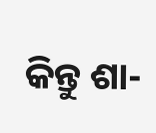କିନ୍ତୁ ଶା-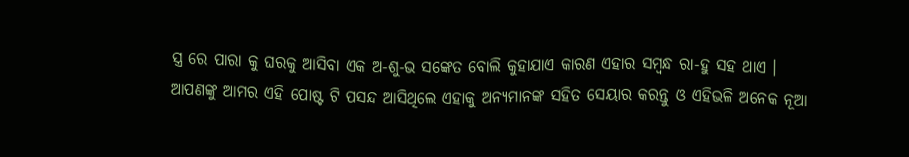ସ୍ତ୍ର ରେ ପାରା କୁ ଘରକୁ ଆସିବା ଏକ ଅ-ଶୁ-ଭ ସଙ୍କେତ ବୋଲି କୁହାଯାଏ କାରଣ ଏହାର ସମ୍ବନ୍ଧ ରା-ହୁ ସହ ଥାଏ ।
ଆପଣଙ୍କୁ ଆମର ଏହି ପୋଷ୍ଟ ଟି ପସନ୍ଦ ଆସିଥିଲେ ଏହାକୁ ଅନ୍ୟମାନଙ୍କ ସହିତ ସେୟାର କରନ୍ତୁ ଓ ଏହିଭଳି ଅନେକ ନୂଆ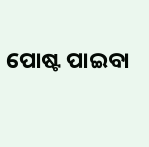ପୋଷ୍ଟ ପାଇବା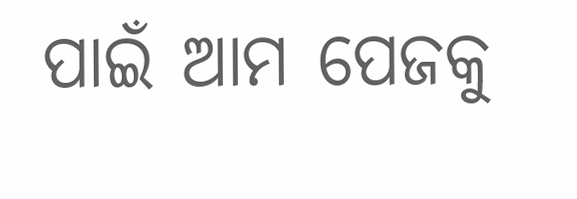ପାଇଁ ଆମ ପେଜକୁ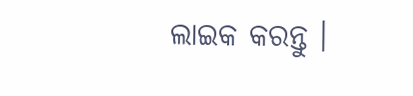ଲାଇକ କରନ୍ତୁ ।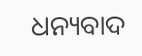ଧନ୍ୟବାଦ